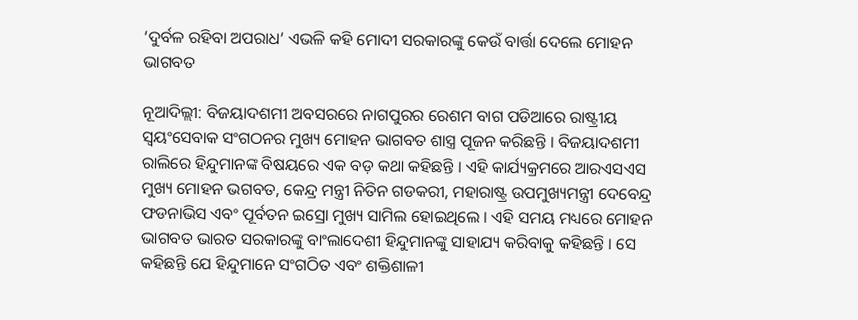‘ଦୁର୍ବଳ ରହିବା ଅପରାଧ’ ଏଭଳି କହି ମୋଦୀ ସରକାରଙ୍କୁ କେଉଁ ବାର୍ତ୍ତା ଦେଲେ ମୋହନ ଭାଗବତ

ନୂଆଦିଲ୍ଲୀ: ବିଜୟାଦଶମୀ ଅବସରରେ ନାଗପୁରର ରେଶମ ବାଗ ପଡିଆରେ ରାଷ୍ଟ୍ରୀୟ ସ୍ବୟଂସେବାକ ସଂଗଠନର ମୁଖ୍ୟ ମୋହନ ଭାଗବତ ଶାସ୍ତ୍ର ପୂଜନ କରିଛନ୍ତି । ବିଜୟାଦଶମୀ ରାଲିରେ ହିନ୍ଦୁମାନଙ୍କ ବିଷୟରେ ଏକ ବଡ଼ କଥା କହିଛନ୍ତି । ଏହି କାର୍ଯ୍ୟକ୍ରମରେ ଆରଏସଏସ ମୁଖ୍ୟ ମୋହନ ଭଗବତ, କେନ୍ଦ୍ର ମନ୍ତ୍ରୀ ନିତିନ ଗଡକରୀ, ମହାରାଷ୍ଟ୍ର ଉପମୁଖ୍ୟମନ୍ତ୍ରୀ ଦେବେନ୍ଦ୍ର ଫଡନାଭିସ ଏବଂ ପୂର୍ବତନ ଇସ୍ରୋ ମୁଖ୍ୟ ସାମିଲ ହୋଇଥିଲେ । ଏହି ସମୟ ମଧ୍ୟରେ ମୋହନ ଭାଗବତ ଭାରତ ସରକାରଙ୍କୁ ବାଂଲାଦେଶୀ ହିନ୍ଦୁମାନଙ୍କୁ ସାହାଯ୍ୟ କରିବାକୁ କହିଛନ୍ତି । ସେ କହିଛନ୍ତି ଯେ ହିନ୍ଦୁମାନେ ସଂଗଠିତ ଏବଂ ଶକ୍ତିଶାଳୀ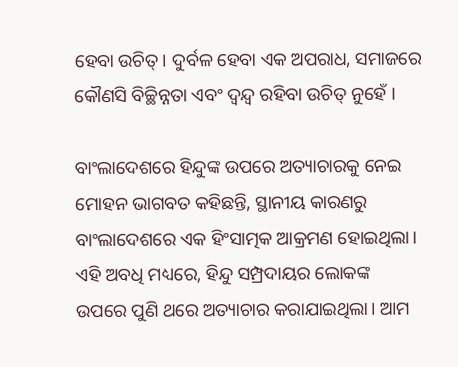ହେବା ଉଚିତ୍। ଦୁର୍ବଳ ହେବା ଏକ ଅପରାଧ, ସମାଜରେ କୌଣସି ବିଚ୍ଛିନ୍ନତା ଏବଂ ଦ୍ୱନ୍ଦ୍ୱ ରହିବା ଉଚିତ୍ ନୁହେଁ ।

ବାଂଲାଦେଶରେ ହିନ୍ଦୁଙ୍କ ଉପରେ ଅତ୍ୟାଚାରକୁ ନେଇ ମୋହନ ଭାଗବତ କହିଛନ୍ତି, ସ୍ଥାନୀୟ କାରଣରୁ ବାଂଲାଦେଶରେ ଏକ ହିଂସାତ୍ମକ ଆକ୍ରମଣ ହୋଇଥିଲା। ଏହି ଅବଧି ମଧ୍ୟରେ, ହିନ୍ଦୁ ସମ୍ପ୍ରଦାୟର ଲୋକଙ୍କ ଉପରେ ପୁଣି ଥରେ ଅତ୍ୟାଚାର କରାଯାଇଥିଲା। ଆମ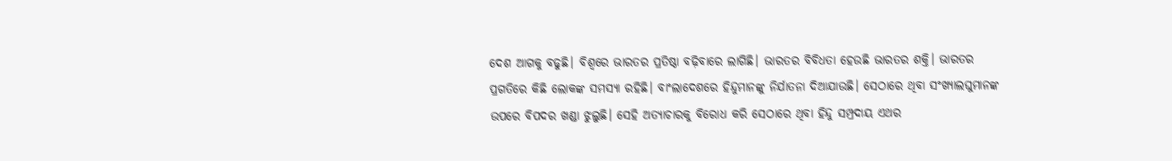ଦେଶ ଆଗକୁ ବଢୁଛି। ବିଶ୍ୱରେ ଭାରତର ପ୍ରତିଷ୍ଠା ବଢ଼ିବାରେ ଲାଗିଛି। ଭାରତର ବିବିଧତା ହେଉଛି ଭାରତର ଶକ୍ତି। ଭାରତର ପ୍ରଗତିରେ କିଛି ଲୋକଙ୍କ ସମସ୍ୟା ରହିଛି। ବାଂଲାଦେଶରେ ହିନ୍ଦୁମାନଙ୍କୁ ନିର୍ଯାତନା ଦିଆଯାଉଛି। ସେଠାରେ ଥିବା ସଂଖ୍ୟାଲଘୁମାନଙ୍କ ଉପରେ ବିପଦର ଖଣ୍ଡା ଝୁଲୁଛି। ସେହି ଅତ୍ୟାଚାରକୁ ବିରୋଧ କରି ସେଠାରେ ଥିବା ହିନ୍ଦୁ ସମ୍ପ୍ରଦାୟ ଏଥର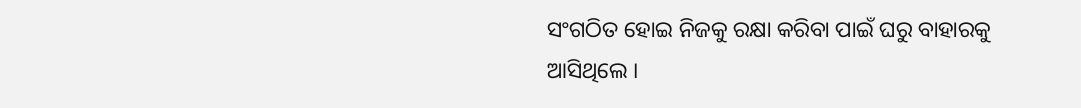ସଂଗଠିତ ହୋଇ ନିଜକୁ ରକ୍ଷା କରିବା ପାଇଁ ଘରୁ ବାହାରକୁ ଆସିଥିଲେ ।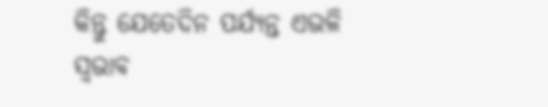କିନ୍ତୁ ଯେତେଦିନ ପର୍ଯ୍ୟନ୍ତ ଏଭଳି ସ୍ବଭାବ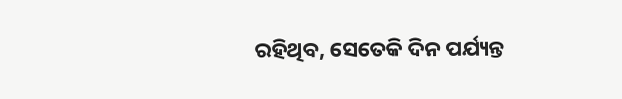ରହିଥିବ, ସେତେକି ଦିନ ପର୍ଯ୍ୟନ୍ତ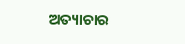ଅତ୍ୟାଚାର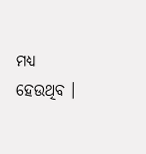ମଧ୍ୟ ହେଉଥିବ ।